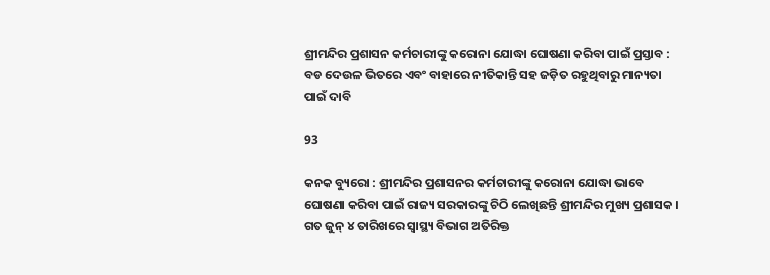ଶ୍ରୀମନ୍ଦିର ପ୍ରଶାସନ କର୍ମଚାରୀଙ୍କୁ କରୋନା ଯୋଦ୍ଧା ଘୋଷଣା କରିବା ପାଇଁ ପ୍ରସ୍ତାବ : ବଡ ଦେଉଳ ଭିତରେ ଏବଂ ବାହାରେ ନୀତିକାନ୍ତି ସହ ଜଡ଼ିତ ରହୁଥିବାରୁ ମାନ୍ୟତା ପାଇଁ ଦାବି

93

କନକ ବ୍ୟୁରୋ : ଶ୍ରୀମନ୍ଦିର ପ୍ରଶାସନର କର୍ମଚାରୀଙ୍କୁ କରୋନା ଯୋଦ୍ଧା ଭାବେ ଘୋଷଣା କରିବା ପାଇଁ ରାଜ୍ୟ ସରକାରଙ୍କୁ ଚିଠି ଲେଖିଛନ୍ତି ଶ୍ରୀମନ୍ଦିର ମୁଖ୍ୟ ପ୍ରଶାସକ । ଗତ ଜୁନ୍ ୪ ତାରିଖରେ ସ୍ୱାସ୍ଥ୍ୟ ବିଭାଗ ଅତିରିକ୍ତ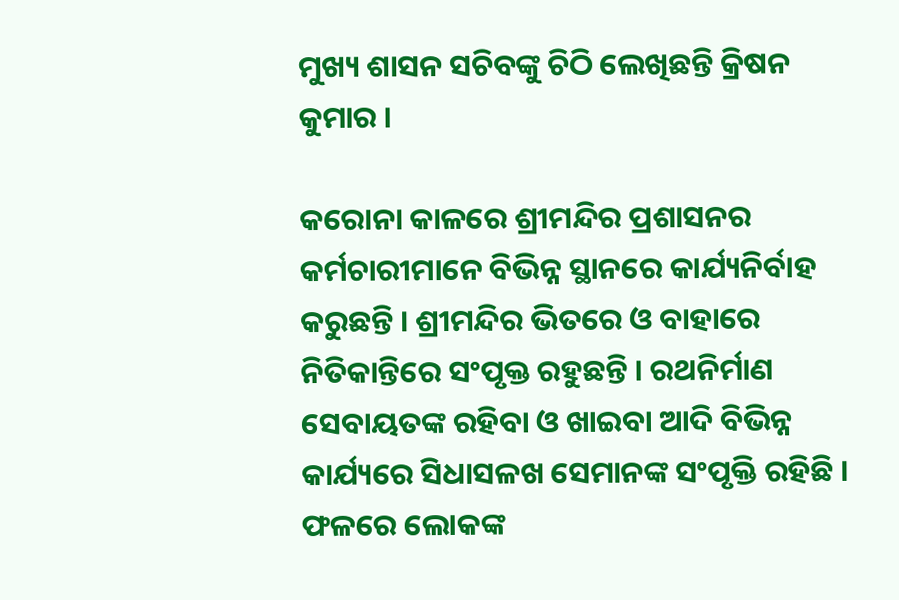ମୁଖ୍ୟ ଶାସନ ସଚିବଙ୍କୁ ଚିଠି ଲେଖିଛନ୍ତି କ୍ରିଷନ କୁମାର ।

କରୋନା କାଳରେ ଶ୍ରୀମନ୍ଦିର ପ୍ରଶାସନର କର୍ମଚାରୀମାନେ ବିଭିନ୍ନ ସ୍ଥାନରେ କାର୍ଯ୍ୟନିର୍ବାହ କରୁଛନ୍ତି । ଶ୍ରୀମନ୍ଦିର ଭିତରେ ଓ ବାହାରେ ନିତିକାନ୍ତିରେ ସଂପୃକ୍ତ ରହୁଛନ୍ତି । ରଥନିର୍ମାଣ ସେବାୟତଙ୍କ ରହିବା ଓ ଖାଇବା ଆଦି ବିଭିନ୍ନ କାର୍ଯ୍ୟରେ ସିଧାସଳଖ ସେମାନଙ୍କ ସଂପୃକ୍ତି ରହିଛି । ଫଳରେ ଲୋକଙ୍କ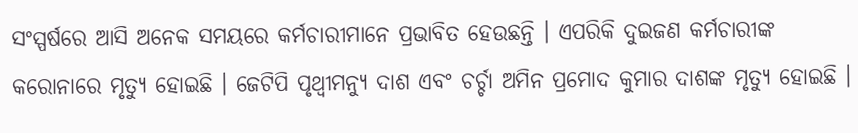ସଂସ୍ପର୍ଷରେ ଆସି ଅନେକ ସମୟରେ କର୍ମଚାରୀମାନେ ପ୍ରଭାବିତ ହେଉଛନ୍ତି । ଏପରିକି ଦୁଇଜଣ କର୍ମଚାରୀଙ୍କ କରୋନାରେ ମୃତ୍ୟୁ ହୋଇଛି । ଜେଟିପି ପୃଥ୍ୱୀମନ୍ୟୁ ଦାଶ ଏବଂ ଚର୍ଚ୍ଚା ଅମିନ ପ୍ରମୋଦ କୁମାର ଦାଶଙ୍କ ମୃତ୍ୟୁ ହୋଇଛି ।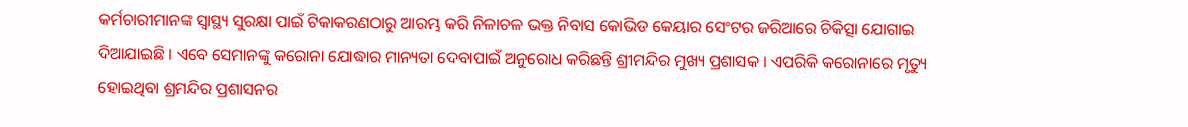କର୍ମଚାରୀମାନଙ୍କ ସ୍ୱାସ୍ଥ୍ୟ ସୁରକ୍ଷା ପାଇଁ ଟିକାକରଣଠାରୁ ଆରମ୍ଭ କରି ନିଳାଚଳ ଭକ୍ତ ନିବାସ କୋଭିଡ କେୟାର ସେଂଟର ଜରିଆରେ ଚିକିତ୍ସା ଯୋଗାଇ ଦିଆଯାଇଛି । ଏବେ ସେମାନଙ୍କୁ କରୋନା ଯୋଦ୍ଧାର ମାନ୍ୟତା ଦେବାପାଇଁ ଅନୁରୋଧ କରିଛନ୍ତି ଶ୍ରୀମନ୍ଦିର ମୁଖ୍ୟ ପ୍ରଶାସକ । ଏପରିକି କରୋନାରେ ମୃତ୍ୟୁ ହୋଇଥିବା ଶ୍ରମନ୍ଦିର ପ୍ରଶାସନର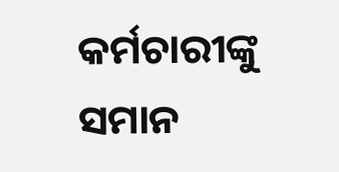କର୍ମଚାରୀଙ୍କୁ ସମାନ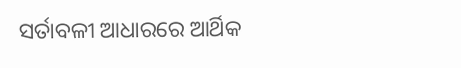ସର୍ତାବଳୀ ଆଧାରରେ ଆର୍ଥିକ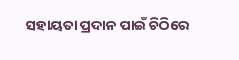ସହାୟତା ପ୍ରଦାନ ପାଇଁ ଚିଠିରେ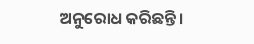ଅନୁରୋଧ କରିଛନ୍ତି ।